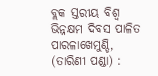ବ୍ଲକ ସ୍ତରୀୟ ବିଶ୍ୱ ଭିନ୍ନକ୍ଷମ ଦିବସ ପାଳିତ
ପାରଳାଖେମୁଣ୍ଡି, (ତାରିଣୀ ପଣ୍ଡା) :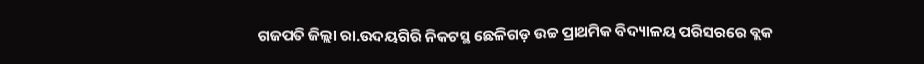ଗଜପତି ଜିଲ୍ଲା ରା.ଉଦୟଗିରି ନିକଟସ୍ଥ ଛେଳିଗଡ଼ ଉଚ୍ଚ ପ୍ରାଥମିକ ବିଦ୍ୟାଳୟ ପରିସରରେ ବ୍ଲକ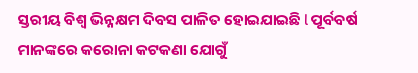ସ୍ତରୀୟ ବିଶ୍ୱ ଭିନ୍ନକ୍ଷମ ଦିବସ ପାଳିତ ହୋଇଯାଇଛି l ପୂର୍ବବର୍ଷ ମାନଙ୍କରେ କରୋନା କଟକଣା ଯୋଗୁଁ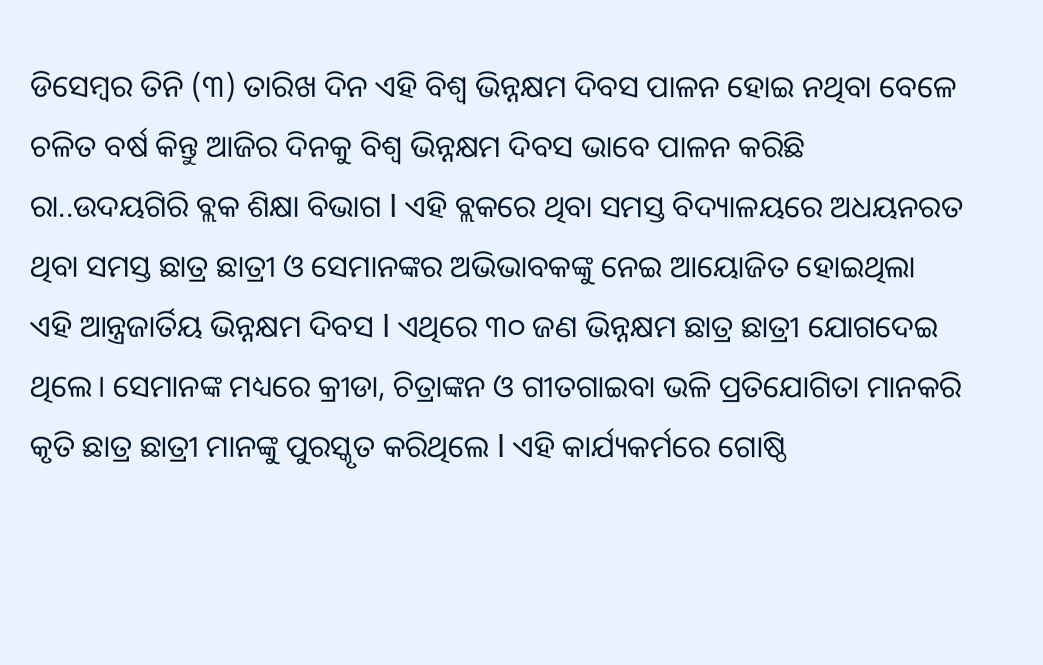ଡିସେମ୍ବର ତିନି (୩) ତାରିଖ ଦିନ ଏହି ବିଶ୍ୱ ଭିନ୍ନକ୍ଷମ ଦିବସ ପାଳନ ହୋଇ ନଥିବା ବେଳେ ଚଳିତ ବର୍ଷ କିନ୍ତୁ ଆଜିର ଦିନକୁ ବିଶ୍ୱ ଭିନ୍ନକ୍ଷମ ଦିବସ ଭାବେ ପାଳନ କରିଛି ରା..ଉଦୟଗିରି ବ୍ଲକ ଶିକ୍ଷା ବିଭାଗ l ଏହି ବ୍ଲକରେ ଥିବା ସମସ୍ତ ବିଦ୍ୟାଳୟରେ ଅଧୟନରତ ଥିବା ସମସ୍ତ ଛାତ୍ର ଛାତ୍ରୀ ଓ ସେମାନଙ୍କର ଅଭିଭାବକଙ୍କୁ ନେଇ ଆୟୋଜିତ ହୋଇଥିଲା ଏହି ଆନ୍ତ୍ରଜାର୍ତିୟ ଭିନ୍ନକ୍ଷମ ଦିବସ l ଏଥିରେ ୩୦ ଜଣ ଭିନ୍ନକ୍ଷମ ଛାତ୍ର ଛାତ୍ରୀ ଯୋଗଦେଇ ଥିଲେ। ସେମାନଙ୍କ ମଧ୍ୟରେ କ୍ରୀଡା, ଚିତ୍ରାଙ୍କନ ଓ ଗୀତଗାଇବା ଭଳି ପ୍ରତିଯୋଗିତା ମାନକରି କୃତି ଛାତ୍ର ଛାତ୍ରୀ ମାନଙ୍କୁ ପୁରସ୍କୃତ କରିଥିଲେ l ଏହି କାର୍ଯ୍ୟକର୍ମରେ ଗୋଷ୍ଠି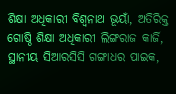ଶିକ୍ଷା ଅଧିକାରୀ ବିଶ୍ୱନାଥ ଭୂୟାଁ, ଅତିରିକ୍ତ ଗୋଷ୍ଠି ଶିକ୍ଷା ଅଧିକାରୀ ଲିଙ୍ଗରାଜ କାର୍ଜି, ସ୍ଥାନୀୟ ସିଆରସିସି ଗଙ୍ଗାଧର ପାଇକ,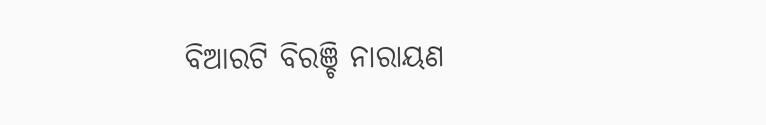ବିଆରଟି ବିରଞ୍ଚି ନାରାୟଣ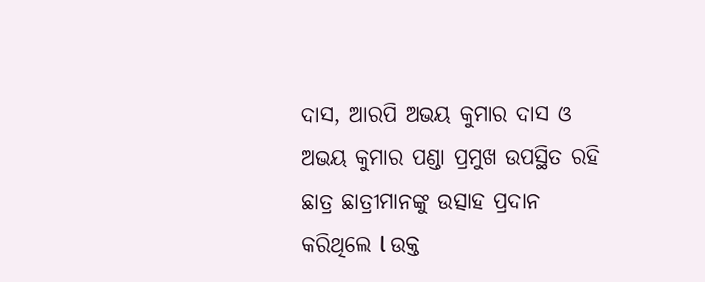ଦାସ, ଆରପି ଅଭୟ କୁମାର ଦାସ ଓ ଅଭୟ କୁମାର ପଣ୍ଡା ପ୍ରମୁଖ ଉପସ୍ଥିତ ରହି ଛାତ୍ର ଛାତ୍ରୀମାନଙ୍କୁ ଉତ୍ସାହ ପ୍ରଦାନ କରିଥିଲେ l ଉକ୍ତ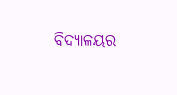ବିଦ୍ୟାଳୟର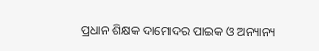ପ୍ରଧାନ ଶିକ୍ଷକ ଦାମୋଦର ପାଇକ ଓ ଅନ୍ୟାନ୍ୟ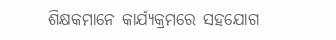ଶିକ୍ଷକମାନେ କାର୍ଯ୍ୟକ୍ରମରେ ସହଯୋଗ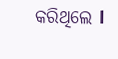କରିଥିଲେ l